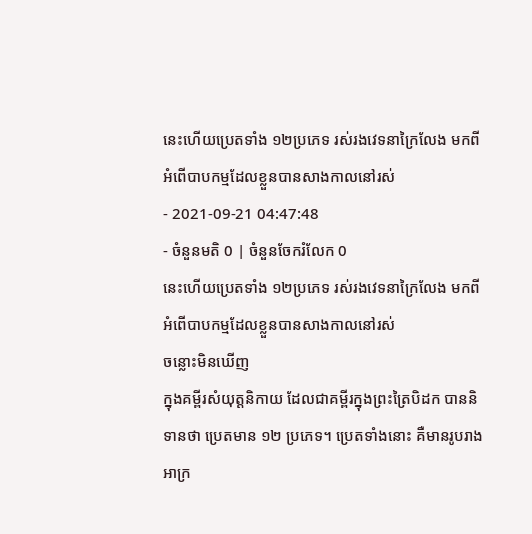នេះហើយប្រេតទាំង ១២ប្រភេទ រស់រងវេទនាក្រៃលែង មកពីអំពើបាបកម្មដែលខ្លួនបានសាងកាលនៅរស់
- 2021-09-21 04:47:48
- ចំនួនមតិ 0 | ចំនួនចែករំលែក 0
នេះហើយប្រេតទាំង ១២ប្រភេទ រស់រងវេទនាក្រៃលែង មកពីអំពើបាបកម្មដែលខ្លួនបានសាងកាលនៅរស់
ចន្លោះមិនឃើញ
ក្នុងគម្ពីរសំយុត្តនិកាយ ដែលជាគម្ពីរក្នុងព្រះត្រៃបិដក បាននិទានថា ប្រេតមាន ១២ ប្រភេទ។ ប្រេតទាំងនោះ គឺមានរូបរាងអាក្រ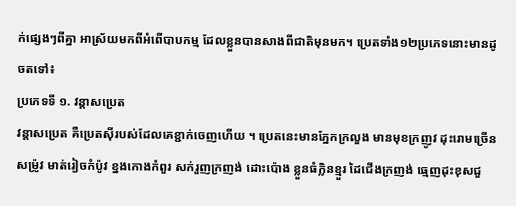ក់ផ្សេងៗពីគ្នា អាស្រ័យមកពីអំពើបាបកម្ម ដែលខ្លួនបានសាងពីជាតិមុនមក។ ប្រេតទាំង១២ប្រភេទនោះមានដូចតទៅ៖
ប្រភេទទី ១. វន្តាសប្រេត
វន្តាសប្រេត គឺប្រេតស៊ីរបស់ដែលគេខ្ជាក់ចេញហើយ ។ ប្រេតនេះមានភ្នែកក្រលួង មានមុខក្រញូវ ដុះរោមច្រើនសម្រ៉ូវ មាត់រៀចកំប៉ូវ ខ្នងកោងកំពួរ សក់រួញក្រញង់ ដោះប៉ោង ខ្លួនធំក្លិនខ្មួរ ដៃជើងក្រញង់ ធ្មេញដុះខុសជួ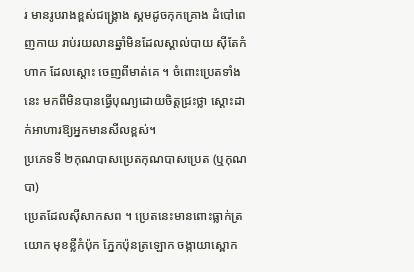រ មានរូបរាងខ្ពស់ជង្គ្រោង ស្គមដូចកុកគ្រោង ដំបៅពេញកាយ រាប់រយលានឆ្នាំមិនដែលស្គាល់បាយ ស៊ីតែកំហាក ដែលស្តោះ ចេញពីមាត់គេ ។ ចំពោះប្រេតទាំងនេះ មកពីមិនបានធ្វើបុណ្យដោយចិត្តជ្រះថ្លា ស្តោះដាក់អាហារឱ្យអ្នកមានសីលខ្ពស់។
ប្រភេទទី ២កុណបាសប្រេតកុណបាសប្រេត (ឬកុណបា)
ប្រេតដែលស៊ីសាកសព ។ ប្រេតនេះមានពោះធ្លាក់ត្រយោក មុខខ្លីកំប៉ុក ភ្នែកប៉ុនត្រឡោក ចង្កាយាស្ពោក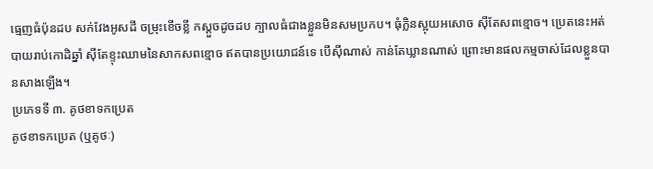ធ្មេញធំប៉ុនដប សក់វែងអូសដី ចម្រុះខើចខ្លី កស្តួចដូចដប ក្បាលធំជាងខ្លួនមិនសមប្រកប។ ធុំក្លិនស្អុយអសោច ស៊ីតែសពខ្មោច។ ប្រេតនេះអត់បាយរាប់កោដិឆ្នាំ ស៊ីតែខ្ទុះឈាមនៃសាកសពខ្មោច ឥតបានប្រយោជន៍ទេ បើស៊ីណាស់ កាន់តែឃ្លានណាស់ ព្រោះមានផលកម្មចាស់ដែលខ្លួនបានសាងឡើង។
ប្រភេទទី ៣. គូថខាទកប្រេត
គូថខាទកប្រេត (ឬគូថៈ)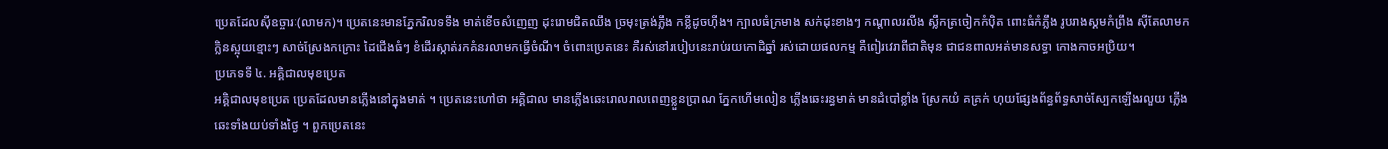ប្រេតដែលស៊ីឧច្ចារៈ(លាមក)។ ប្រេតនេះមានភ្នែករិលទទឹង មាត់ខើចសំញេញ ដុះរោមជិតឈឹង ច្រមុះត្រង់ភ្លឹង កខ្លីដូចហ៊ីង។ ក្បាលធំក្រមាង សក់ដុះខាងៗ កណ្តាលរលីង ស្លឹកត្រចៀកកំប៉ិត ពោះធំកំភ្លឹង រូបរាងស្គមកំព្រឹង ស៊ីតែលាមក ក្លិនស្អុយខ្មោះៗ សាច់ស្រែងកក្រោះ ដៃជើងធំៗ ខំដើរស្កាត់រកគំនរលាមកធ្វើចំណី។ ចំពោះប្រេតនេះ គឺរស់នៅរបៀបនេះរាប់រយកោដិឆ្នាំ រស់ដោយផលកម្ម គឺពៀរវេរាពីជាតិមុន ជាជនពាលអត់មានសទ្ធា កោងកាចអប្រិយ។
ប្រភេទទី ៤. អគ្គិជាលមុខប្រេត
អគ្គិជាលមុខប្រេត ប្រេតដែលមានភ្លើងនៅក្នុងមាត់ ។ ប្រេតនេះហៅថា អគ្គិជាល មានភ្លើងឆេះរោលរាលពេញខ្លួនប្រាណ ភ្នែកហើមលៀន ភ្លើងឆេះរន្ធមាត់ មានដំបៅខ្លាំង ស្រែកយំ គគ្រក់ ហុយផ្សែងព័ន្ធព័ទ្ធសាច់ស្បែកឡើងរលួយ ភ្លើងឆេះទាំងយប់ទាំងថ្ងៃ ។ ពួកប្រេតនេះ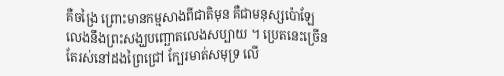គឺចង្រៃ ព្រោះមានកម្មសាងពីជាតិមុន គឺជាមនុស្សប៉ោឡែ លេងនឹងព្រះសង្ឃបញ្ឆោតលេងសប្បាយ ។ ប្រេតនេះច្រើនតែរស់នៅដងព្រៃជ្រៅ ក្បែរមាត់សមុទ្រ លើ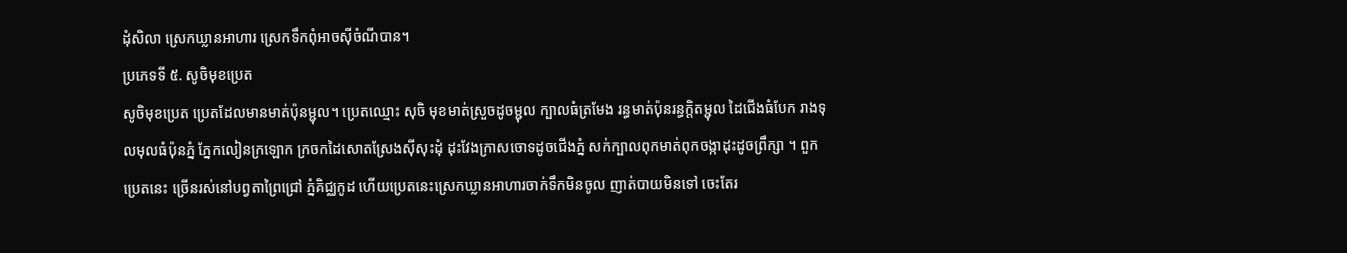ដុំសិលា ស្រេកឃ្លានអាហារ ស្រេកទឹកពុំអាចស៊ីចំណីបាន។
ប្រភេទទី ៥. សូចិមុខប្រេត
សូចិមុខប្រេត ប្រេតដែលមានមាត់ប៉ុនម្ជុល។ ប្រេតឈ្មោះ សុចិ មុខមាត់ស្រួចដូចម្ជុល ក្បាលធំត្រមែង រន្ធមាត់ប៉ុនរន្ធក្តិតម្ជុល ដៃជើងធំបែក រាងទុលមុលធំប៉ុនភ្នំ ភ្នែកលៀនក្រឡោក ក្រចកដៃសោតស្រែងស៊ីសុះដុំ ដុះវែងក្រាសចោទដូចជើងភ្នំ សក់ក្បាលពុកមាត់ពុកចង្កាដុះដូចព្រឹក្សា ។ ពួកប្រេតនេះ ច្រើនរស់នៅបព្វតាព្រៃជ្រៅ ភ្នំគិជ្ឈកូដ ហើយប្រេតនេះស្រេកឃ្លានអាហារចាក់ទឹកមិនចូល ញាត់បាយមិនទៅ ចេះតែរ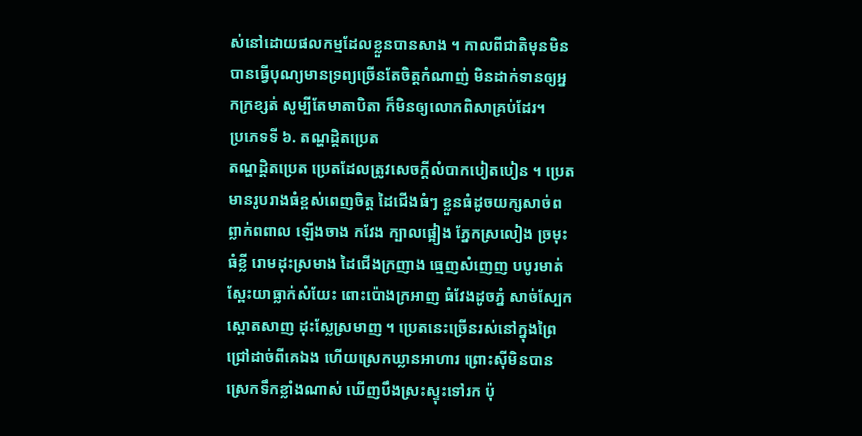ស់នៅដោយផលកម្មដែលខ្លួនបានសាង ។ កាលពីជាតិមុនមិនបានធ្វើបុណ្យមានទ្រព្យច្រើនតែចិត្តកំណាញ់ មិនដាក់ទានឲ្យអ្នកក្រខ្សត់ សូម្បីតែមាតាបិតា ក៏មិនឲ្យលោកពិសាគ្រប់ដែរ។
ប្រភេទទី ៦. តណ្ហដ្តិតប្រេត
តណ្ហដ្តិតប្រេត ប្រេតដែលត្រូវសេចក្តីលំបាកបៀតបៀន ។ ប្រេតមានរូបរាងធំខ្ពស់ពេញចិត្ត ដៃជើងធំៗ ខ្លួនធំដូចយក្សសាច់ពព្លាក់ពពាល ឡើងចាង កវែង ក្បាលផ្អៀង ភ្នែកស្រលៀង ច្រមុះធំខ្លី រោមដុះស្រមាង ដៃជើងក្រញាង ធ្មេញសំញេញ បបូរមាត់ស្ពែះយាធ្លាក់សំយែះ ពោះប៉ោងក្រអាញ ធំវែងដូចភ្នំ សាច់ស្បែកស្ពោតសាញ ដុះស្លែស្រមាញ ។ ប្រេតនេះច្រើនរស់នៅក្នុងព្រៃជ្រៅដាច់ពីគេឯង ហើយស្រេកឃ្លានអាហារ ព្រោះស៊ីមិនបាន ស្រេកទឹកខ្លាំងណាស់ ឃើញបឹងស្រះស្ទុះទៅរក ប៉ុ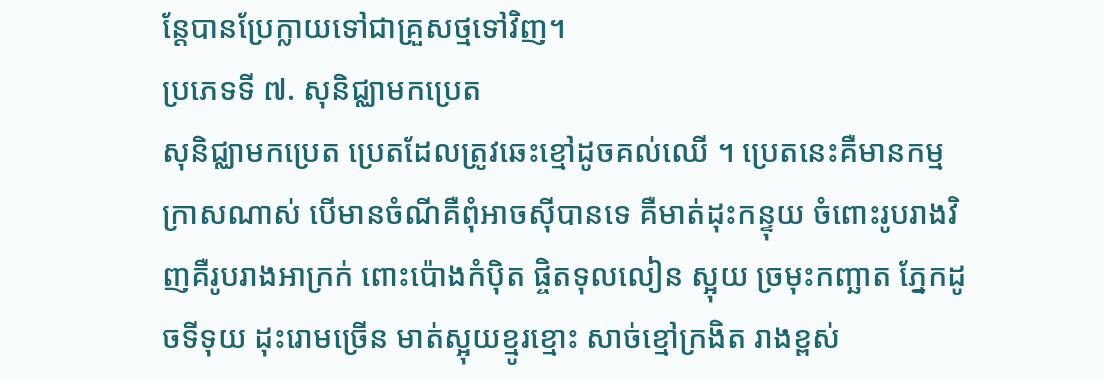ន្តែបានប្រែក្លាយទៅជាគ្រួសថ្មទៅវិញ។
ប្រភេទទី ៧. សុនិជ្ឈាមកប្រេត
សុនិជ្ឈាមកប្រេត ប្រេតដែលត្រូវឆេះខ្មៅដូចគល់ឈើ ។ ប្រេតនេះគឺមានកម្មក្រាសណាស់ បើមានចំណីគឺពុំអាចស៊ីបានទេ គឺមាត់ដុះកន្ទុយ ចំពោះរូបរាងវិញគឺរូបរាងអាក្រក់ ពោះប៉ោងកំប៉ិត ផ្ចិតទុលលៀន ស្អុយ ច្រមុះកញ្ឆាត ភ្នែកដូចទីទុយ ដុះរោមច្រើន មាត់ស្អុយខ្មូរខ្មោះ សាច់ខ្មៅក្រងិត រាងខ្ពស់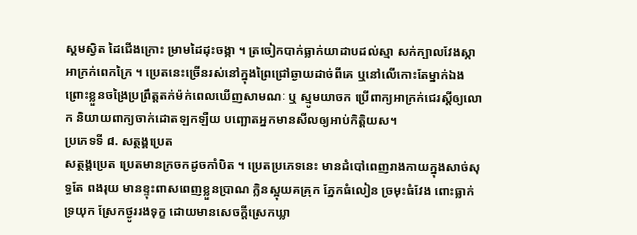ស្គមស្វិត ដៃជើងក្រោះ ម្រាមដៃដុះចង្កា ។ ត្រចៀកបាក់ធ្លាក់យាដាបដល់ស្មា សក់ក្បាលវែងស្កា អាក្រក់ពេកក្រៃ ។ ប្រេតនេះច្រើនរស់នៅក្នុងព្រៃជ្រៅឆ្ងាយដាច់ពីគេ ឬនៅលើកោះតែម្នាក់ឯង ព្រោះខ្លួនចង្រៃប្រព្រឹត្តតក់ម៉ក់ពេលឃើញសាមណៈ ឬ ស្មូមយាចក ប្រើពាក្យអាក្រក់ជេរស្តីឲ្យលោក និយាយពាក្យចាក់ដោតឡកឡឺយ បញ្ឆោតអ្នកមានសីលឲ្យអាប់កិត្តិយស។
ប្រភេទទី ៨. សត្ថង្គប្រេត
សត្ថង្គប្រេត ប្រេតមានក្រចកដូចកាំបិត ។ ប្រេតប្រភេទនេះ មានដំបៅពេញរាងកាយក្នុងសាច់សុទ្ធតែ ពងរុយ មានខ្ទុះពាសពេញខ្លួនប្រាណ ក្លិនស្អុយគគ្រុក ភ្នែកធំលៀន ច្រមុះធំវែង ពោះធ្លាក់ទ្រយុក ស្រែកថ្ងូររងទុក្ខ ដោយមានសេចក្តីស្រេកឃ្លា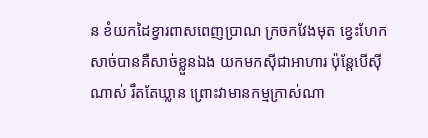ន ខំយកដៃខ្វារពាសពេញប្រាណ ក្រចកវែងមុត ខ្វេះហែកសាច់បានគឺសាច់ខ្លួនឯង យកមកស៊ីជាអាហារ ប៉ុន្តែបើស៊ីណាស់ រឹតតែឃ្លាន ព្រោះវាមានកម្មក្រាស់ណា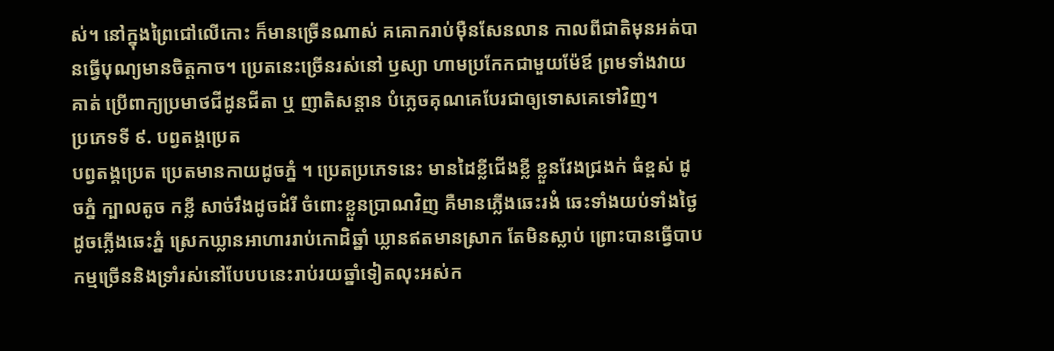ស់។ នៅក្នុងព្រៃជៅលើកោះ ក៏មានច្រើនណាស់ គគោករាប់ម៉ឺនសែនលាន កាលពីជាតិមុនអត់បានធ្វើបុណ្យមានចិត្តកាច។ ប្រេតនេះច្រើនរស់នៅ ឫស្យា ហាមប្រកែកជាមួយម៉ែឪ ព្រមទាំងវាយគាត់ ប្រើពាក្យប្រមាថជីដូនជីតា ឬ ញាតិសន្តាន បំភ្លេចគុណគេបែរជាឲ្យទោសគេទៅវិញ។
ប្រភេទទី ៩. បព្វតង្គប្រេត
បព្វតង្គប្រេត ប្រេតមានកាយដូចភ្នំ ។ ប្រេតប្រភេទនេះ មានដៃខ្លីជើងខ្លី ខ្លួនវែងជ្រងក់ ធំខ្ពស់ ដូចភ្នំ ក្បាលតូច កខ្លី សាច់រឹងដូចដំរី ចំពោះខ្លួនប្រាណវិញ គឺមានភ្លើងឆេះរងំ ឆេះទាំងយប់ទាំងថ្ងៃ ដូចភ្លើងឆេះភ្នំ ស្រេកឃ្លានអាហាររាប់កោដិឆ្នាំ ឃ្លានឥតមានស្រាក តែមិនស្លាប់ ព្រោះបានធ្វើបាបកម្មច្រើននិងទ្រាំរស់នៅបែបបនេះរាប់រយឆ្នាំទៀតលុះអស់ក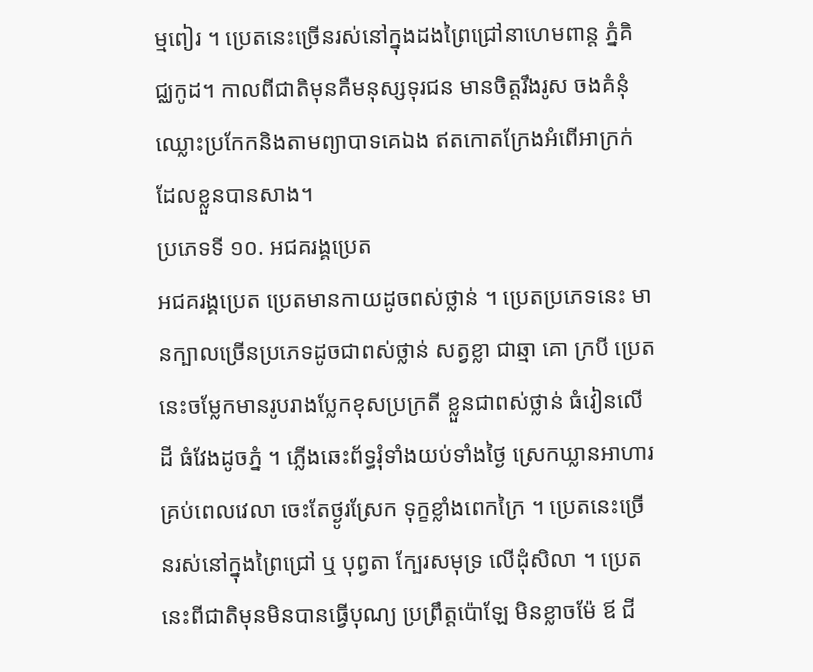ម្មពៀរ ។ ប្រេតនេះច្រើនរស់នៅក្នុងដងព្រៃជ្រៅនាហេមពាន្ត ភ្នំគិជ្ឈកូដ។ កាលពីជាតិមុនគឺមនុស្សទុរជន មានចិត្តរឹងរូស ចងគំនុំ ឈ្លោះប្រកែកនិងតាមព្យាបាទគេឯង ឥតកោតក្រែងអំពើអាក្រក់ដែលខ្លួនបានសាង។
ប្រភេទទី ១០. អជគរង្គប្រេត
អជគរង្គប្រេត ប្រេតមានកាយដូចពស់ថ្លាន់ ។ ប្រេតប្រភេទនេះ មានក្បាលច្រើនប្រភេទដូចជាពស់ថ្លាន់ សត្វខ្លា ជាឆ្មា គោ ក្របី ប្រេតនេះចម្លែកមានរូបរាងប្លែកខុសប្រក្រតី ខ្លួនជាពស់ថ្លាន់ ធំវៀនលើដី ធំវែងដូចភ្នំ ។ ភ្លើងឆេះព័ទ្ធរុំទាំងយប់ទាំងថ្ងៃ ស្រេកឃ្លានអាហារគ្រប់ពេលវេលា ចេះតែថ្ងូរស្រែក ទុក្ខខ្លាំងពេកក្រៃ ។ ប្រេតនេះច្រើនរស់នៅក្នុងព្រៃជ្រៅ ឬ បុព្វតា ក្បែរសមុទ្រ លើដុំសិលា ។ ប្រេតនេះពីជាតិមុនមិនបានធ្វើបុណ្យ ប្រព្រឹត្តប៉ោឡែ មិនខ្លាចម៉ែ ឪ ជី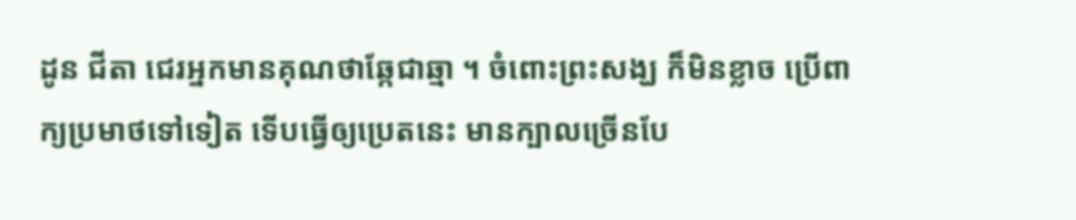ដូន ជីតា ជេរអ្នកមានគុណថាឆ្កែជាឆ្មា ។ ចំពោះព្រះសង្ឃ ក៏មិនខ្លាច ប្រើពាក្យប្រមាថទៅទៀត ទើបធ្វើឲ្យប្រេតនេះ មានក្បាលច្រើនបែ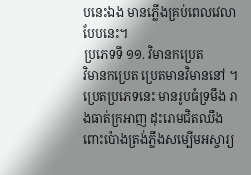បនេះឯង មានភ្លើងគ្រប់ពេលវេលាបែបនេះ។
ប្រភេទទី ១១. វិមានកប្រេត
វិមានកប្រេត ប្រេតមានវិមាននៅ ។ ប្រេតប្រភេទនេះ មានរូបធំទ្រមឹង រាងធាត់ក្រអាញ ដុះរោមជិតឈឹង ពោះប៉ោងត្រង់ភ្លឹងសម្បើមអស្ចារ្យ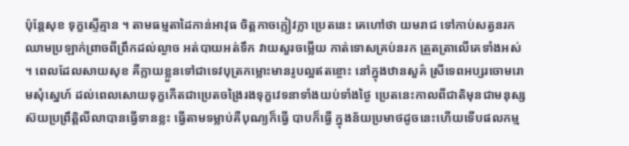ប៉ុន្តែសុខ ទុក្ខស្ទើគ្មាន ។ តាមធម្មតាដៃកាន់អាវុធ ចិត្តកាចក្លៀវក្លា ប្រេតនេះ គេហៅថា យមរាជ ទៅកាប់សត្វនរកឈាមប្រឡាក់ព្រាចពីព្រឹកដល់ល្ងាច អត់បាយអត់ទឹក វាយសួរចម្លើយ កាត់ទោសគ្រប់នរក ត្រួតត្រាលើគេទាំងអស់ ។ ពេលដែលសាយសុខ គឺក្លាយខ្លួនទៅជាទេវបុត្រកម្លោះមានរូបល្អឥតខ្ចោះ នៅក្នុងឋានសួគ៌ ស្រីទេពអប្សរចោមរោមសុំស្នេហ៍ ដល់ពេលសោយទុក្ខកើតជាប្រេតចង្រៃរងទុក្ខវេទនាទាំងយប់ទាំងថ្ងៃ ប្រេតនេះកាលពីជាតិមុនជាមនុស្សស៊យប្រព្រឹត្តិលីលាបានធ្វើទានខ្លះ ធ្វើតាមទម្លាប់គឺបុណ្យក៏ធ្វើ បាបក៏ធ្វើ ក្នុងន័យប្រមាថដូចនេះហើយទើបផលកម្ម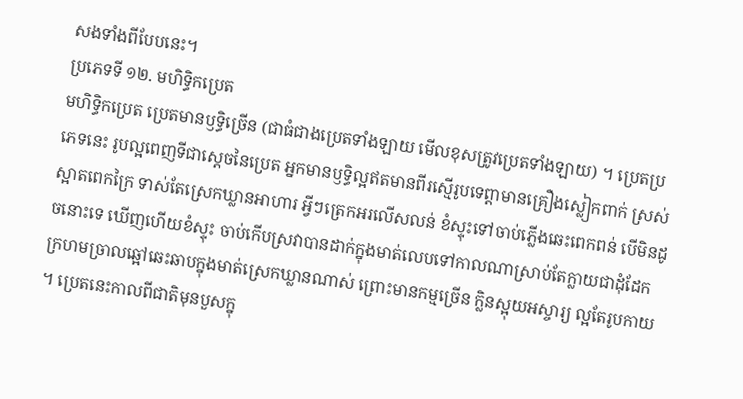សងទាំងពីបែបនេះ។
ប្រភេទទី ១២. មហិទ្ធិកប្រេត
មហិទ្ធិកប្រេត ប្រេតមានឫទ្ធិច្រើន (ជាធំជាងប្រេតទាំងឡាយ មើលខុសត្រូវប្រេតទាំងឡាយ) ។ ប្រេតប្រភេទនេះ រូបល្អពេញទីជាស្តេចនៃប្រេត អ្នកមានឫទ្ធិល្អឥតមានពីរស្មើរូបទេព្តាមានគ្រឿងស្លៀកពាក់ ស្រស់ស្អាតពេកក្រៃ ទាស់តែស្រេកឃ្លានអាហារ អ្វីៗត្រេកអរលើសលន់ ខំស្ទុះទៅចាប់ភ្លើងឆេះពេកពន់ បើមិនដូចនោះទេ ឃើញហើយខំស្ទុះ ចាប់កើបស្រវាបានដាក់ក្នុងមាត់លេបទៅកាលណាស្រាប់តែក្លាយជាដុំដែក ក្រហមច្រាលឆ្អៅឆេះឆាបក្នុងមាត់ស្រេកឃ្លានណាស់ ព្រោះមានកម្មច្រើន ក្លិនស្អុយអស្ចារ្យ ល្អតែរូបកាយ ។ ប្រេតនេះកាលពីជាតិមុនបួសក្នុ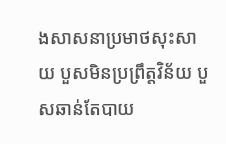ងសាសនាប្រមាថសុះសាយ បួសមិនប្រព្រឹត្តវិន័យ បួសឆាន់តែបាយ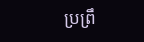ប្រព្រឹ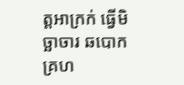ត្តអាក្រក់ ធ្វើមិច្ឆាចារ ឆបោកគ្រហ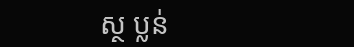ស្ថ ប្លន់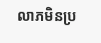លាភមិនប្រ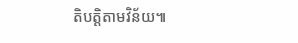តិបត្តិតាមវិន័យ៕